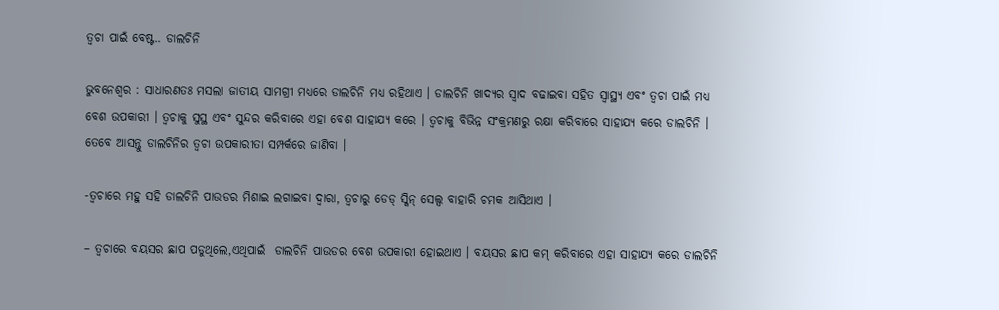ତ୍ୱଚା ପାଇଁ ବେଷ୍ଟ.. ଡାଲଚିନି

ଭୁବନେଶ୍ୱର : ସାଧାରଣତଃ ମସଲା ଜାତୀୟ ସାମଗ୍ରୀ ମଧ୍ୟରେ ଡାଲଚିନି ମଧ୍ୟ ରହିଥାଏ । ଡାଲଚିନି ଖାଦ୍ୟର ସ୍ୱାଦ ବଢାଇବା ସହିତ ସ୍ୱାସ୍ଥ୍ୟ ଏବଂ ତ୍ୱଚା ପାଇଁ ମଧ୍ୟ ବେଶ ଉପକାରୀ । ତ୍ୱଚାକୁ ସୁସ୍ଥ ଏବଂ ସୁନ୍ଦର କରିବାରେ ଏହା ବେଶ ସାହାଯ୍ୟ କରେ । ତ୍ୱଚାକୁ ବିଭିନ୍ନ ସଂକ୍ରମଣରୁ ରକ୍ଷା କରିବାରେ ସାହାଯ୍ୟ କରେ ଡାଲଚିନି । ତେବେ ଆସନ୍ତୁ ଡାଲଚିନିର ତ୍ୱଚା ଉପକାରୀତା ସମ୍ପର୍କରେ ଜାଣିବା ।

-ତ୍ୱଚାରେ ମହୁ ସହି ଡାଲଚିନି ପାଉଡର ମିଶାଇ ଲଗାଇବା ଦ୍ୱାରା, ତ୍ୱଚାରୁ ଡେଡ୍ ସ୍କିନ୍ ସେଲ୍ସ ବାହାରି ଚମକ ଆସିଥାଏ ।

– ତ୍ୱଚାରେ ବୟସର ଛାପ ପଡୁଥିଲେ,ଏଥିପାଇଁ  ଡାଲଚିନି ପାଉଡର ବେଶ ଉପକାରୀ ହୋଇଥାଏ । ବୟସର ଛାପ କମ୍ କରିବାରେ ଏହା ସାହାଯ୍ୟ କରେ ଡାଲଚିନି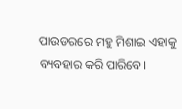ପାଉଡରରେ ମହୁ ମିଶାଇ ଏହାକୁ ବ୍ୟବହାର କରି ପାରିବେ।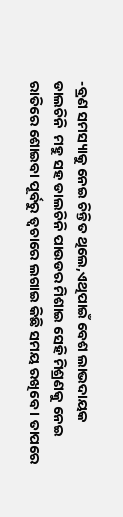-ବ୍ରଣ ସମସ୍ୟାକୁ ନେଇ ଚିନ୍ତିତ ଥିଲେ,ଏଥିପାଇଁ ବେଶ ଲାଭଦାୟକ ଡାଲଚିନି  ମହୁ ସହ ଡାଲଚିନି ପାଉଡର ମିଶାଇ ସେହି ମିଶ୍ରଣକୁ ନେଇ ରାତିରେ ଶୋଇବା ପୂର୍ବରୁ ତ୍ୱଚାରେ ଲଗାଇ କିଛି ସମୟ ରଖିବେ । ତାପରେ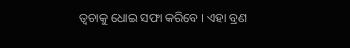ତ୍ୱଚାକୁ ଧୋଇ ସଫା କରିବେ । ଏହା ବ୍ରଣ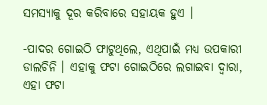ସମସ୍ୟାକୁ ଦୂର କରିବାରେ ସହାୟକ ହୁଏ ।

-ପାଦର ଗୋଇଠି ଫାଟୁଥିଲେ, ଏଥିପାଇଁ ମଧ୍ୟ ଉପକାରୀ ଡାଲଚିନି । ଏହାକୁ ଫଟା ଗୋଇଠିରେ ଲଗାଇବା ଦ୍ୱାରା, ଏହା ଫଟା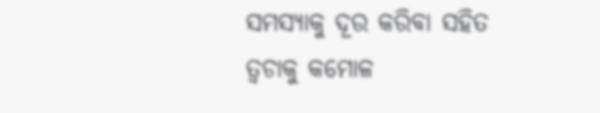ସମସ୍ୟାକୁ ଦୂର କରିବା ସହିତ ତ୍ୱଚାକୁ କମୋଳ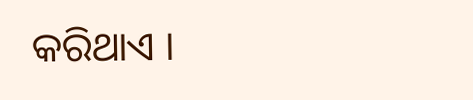କରିଥାଏ ।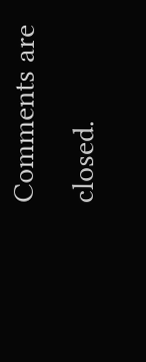Comments are closed.